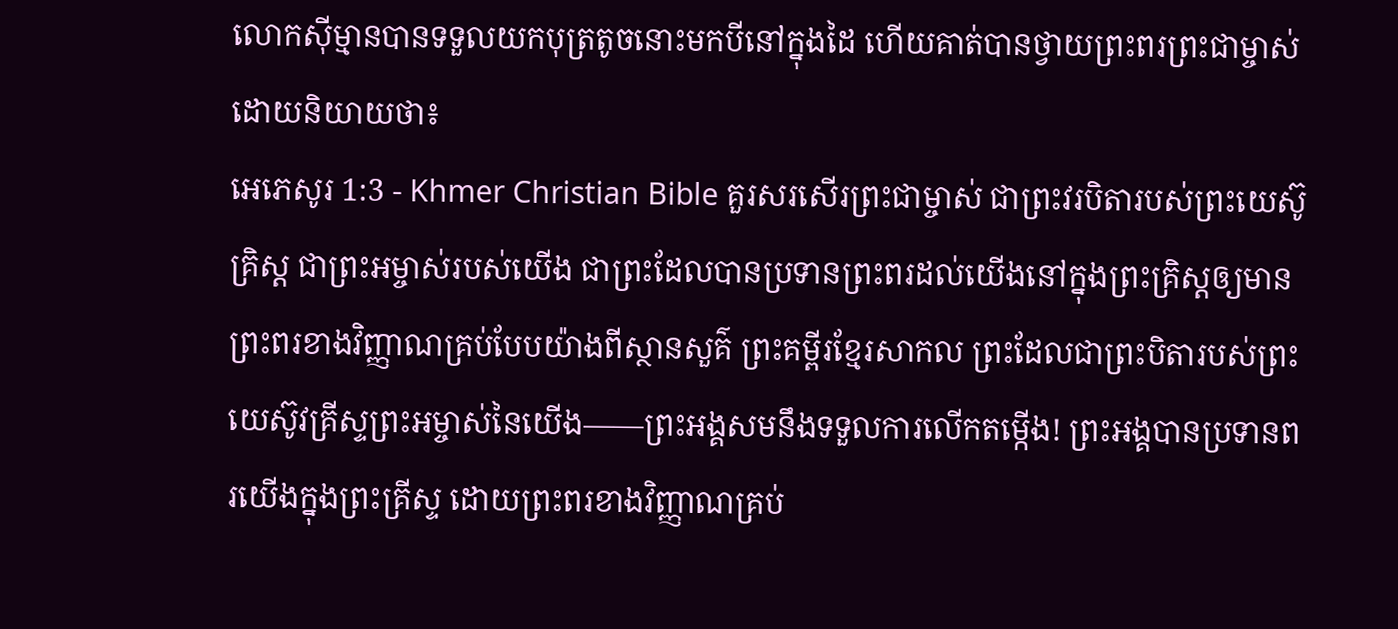លោកស៊ីម្មានបានទទួលយកបុត្រតូចនោះមកបីនៅក្នុងដៃ ហើយគាត់បានថ្វាយព្រះពរព្រះជាម្ចាស់ដោយនិយាយថា៖
អេភេសូរ 1:3 - Khmer Christian Bible គួរសរសើរព្រះជាម្ចាស់ ជាព្រះវរបិតារបស់ព្រះយេស៊ូគ្រិស្ដ ជាព្រះអម្ចាស់របស់យើង ជាព្រះដែលបានប្រទានព្រះពរដល់យើងនៅក្នុងព្រះគ្រិស្ដឲ្យមានព្រះពរខាងវិញ្ញាណគ្រប់បែបយ៉ាងពីស្ថានសួគ៌ ព្រះគម្ពីរខ្មែរសាកល ព្រះដែលជាព្រះបិតារបស់ព្រះយេស៊ូវគ្រីស្ទព្រះអម្ចាស់នៃយើង——ព្រះអង្គសមនឹងទទួលការលើកតម្កើង! ព្រះអង្គបានប្រទានពរយើងក្នុងព្រះគ្រីស្ទ ដោយព្រះពរខាងវិញ្ញាណគ្រប់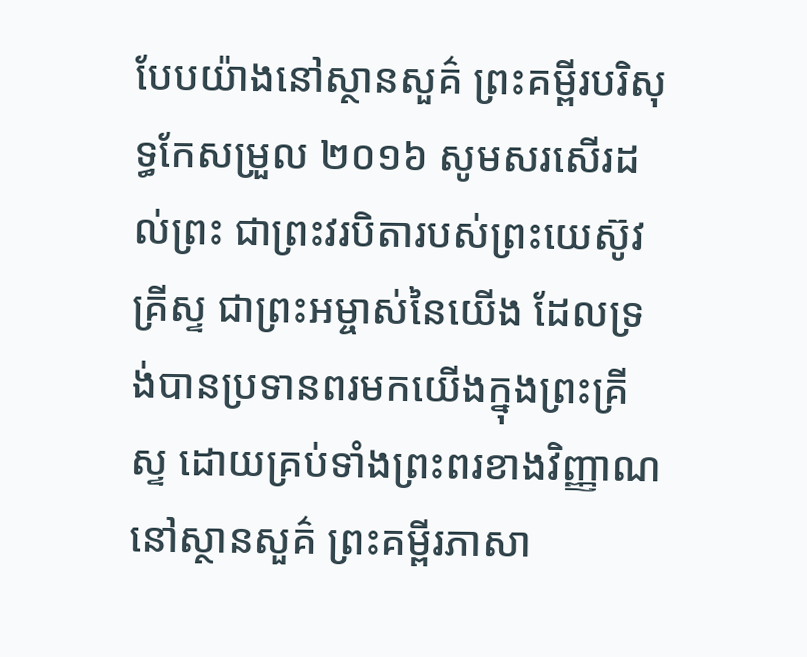បែបយ៉ាងនៅស្ថានសួគ៌ ព្រះគម្ពីរបរិសុទ្ធកែសម្រួល ២០១៦ សូមសរសើរដល់ព្រះ ជាព្រះវរបិតារបស់ព្រះយេស៊ូវគ្រីស្ទ ជាព្រះអម្ចាស់នៃយើង ដែលទ្រង់បានប្រទានពរមកយើងក្នុងព្រះគ្រីស្ទ ដោយគ្រប់ទាំងព្រះពរខាងវិញ្ញាណនៅស្ថានសួគ៌ ព្រះគម្ពីរភាសា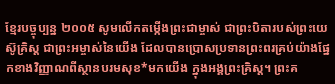ខ្មែរបច្ចុប្បន្ន ២០០៥ សូមលើកតម្កើងព្រះជាម្ចាស់ ជាព្រះបិតារបស់ព្រះយេស៊ូគ្រិស្ត ជាព្រះអម្ចាស់នៃយើង ដែលបានប្រោសប្រទានព្រះពរគ្រប់យ៉ាងផ្នែកខាងវិញ្ញាណពីស្ថានបរមសុខ*មកយើង ក្នុងអង្គព្រះគ្រិស្ត។ ព្រះគ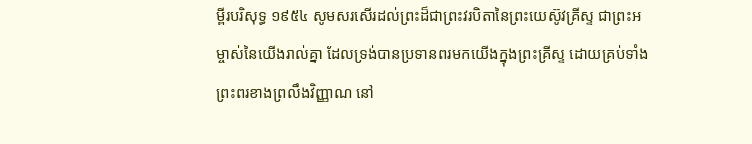ម្ពីរបរិសុទ្ធ ១៩៥៤ សូមសរសើរដល់ព្រះដ៏ជាព្រះវរបិតានៃព្រះយេស៊ូវគ្រីស្ទ ជាព្រះអម្ចាស់នៃយើងរាល់គ្នា ដែលទ្រង់បានប្រទានពរមកយើងក្នុងព្រះគ្រីស្ទ ដោយគ្រប់ទាំងព្រះពរខាងព្រលឹងវិញ្ញាណ នៅ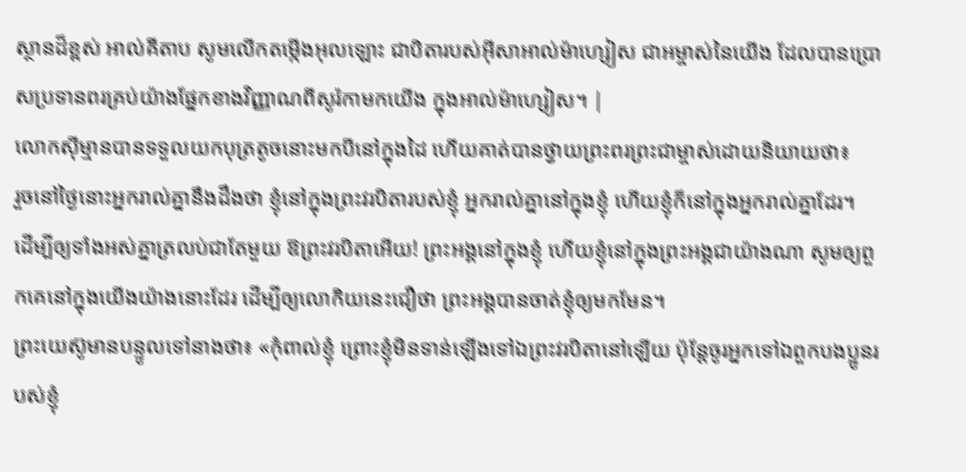ស្ថានដ៏ខ្ពស់ អាល់គីតាប សូមលើកតម្កើងអុលឡោះ ជាបិតារបស់អ៊ីសាអាល់ម៉ាហ្សៀស ជាអម្ចាស់នៃយើង ដែលបានប្រោសប្រទានពរគ្រប់យ៉ាងផ្នែកខាងវិញ្ញាណពីសូរ៉កាមកយើង ក្នុងអាល់ម៉ាហ្សៀស។ |
លោកស៊ីម្មានបានទទួលយកបុត្រតូចនោះមកបីនៅក្នុងដៃ ហើយគាត់បានថ្វាយព្រះពរព្រះជាម្ចាស់ដោយនិយាយថា៖
រួចនៅថ្ងៃនោះអ្នករាល់គ្នានឹងដឹងថា ខ្ញុំនៅក្នុងព្រះវរបិតារបស់ខ្ញុំ អ្នករាល់គ្នានៅក្នុងខ្ញុំ ហើយខ្ញុំក៏នៅក្នុងអ្នករាល់គ្នាដែរ។
ដើម្បីឲ្យទាំងអស់គ្នាត្រលប់ជាតែមួយ ឱព្រះវរបិតាអើយ! ព្រះអង្គនៅក្នុងខ្ញុំ ហើយខ្ញុំនៅក្នុងព្រះអង្គជាយ៉ាងណា សូមឲ្យពួកគេនៅក្នុងយើងយ៉ាងនោះដែរ ដើម្បីឲ្យលោកិយនេះជឿថា ព្រះអង្គបានចាត់ខ្ញុំឲ្យមកមែន។
ព្រះយេស៊ូមានបន្ទូលទៅនាងថា៖ «កុំពាល់ខ្ញុំ ព្រោះខ្ញុំមិនទាន់ឡើងទៅឯព្រះវរបិតានៅឡើយ ប៉ុន្ដែចូរអ្នកទៅឯពួកបងប្អូនរបស់ខ្ញុំ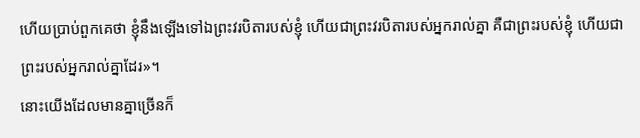ហើយប្រាប់ពួកគេថា ខ្ញុំនឹងឡើងទៅឯព្រះវរបិតារបស់ខ្ញុំ ហើយជាព្រះវរបិតារបស់អ្នករាល់គ្នា គឺជាព្រះរបស់ខ្ញុំ ហើយជាព្រះរបស់អ្នករាល់គ្នាដែរ»។
នោះយើងដែលមានគ្នាច្រើនក៏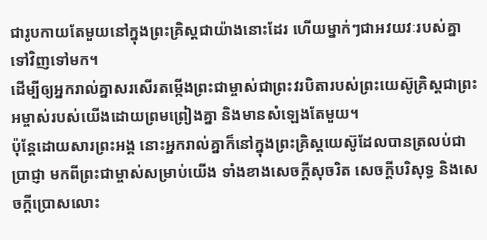ជារូបកាយតែមួយនៅក្នុងព្រះគ្រិស្ដជាយ៉ាងនោះដែរ ហើយម្នាក់ៗជាអវយវៈរបស់គ្នាទៅវិញទៅមក។
ដើម្បីឲ្យអ្នករាល់គ្នាសរសើរតម្កើងព្រះជាម្ចាស់ជាព្រះវរបិតារបស់ព្រះយេស៊ូគ្រិស្ដជាព្រះអម្ចាស់របស់យើងដោយព្រមព្រៀងគ្នា និងមានសំឡេងតែមួយ។
ប៉ុន្ដែដោយសារព្រះអង្គ នោះអ្នករាល់គ្នាក៏នៅក្នុងព្រះគ្រិស្ដយេស៊ូដែលបានត្រលប់ជាប្រាជ្ញា មកពីព្រះជាម្ចាស់សម្រាប់យើង ទាំងខាងសេចក្ដីសុចរិត សេចក្ដីបរិសុទ្ធ និងសេចក្ដីប្រោសលោះ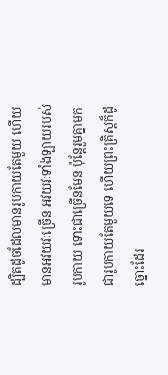ដ្បិតដូចដែលមានរូបកាយតែមួយ ហើយមានអវយវៈច្រើន អវយវៈទាំងឡាយរបស់រូបកាយ ទោះជាច្រើនមែន ប៉ុន្ដែរួមគ្នាមកជារូបកាយតែមួយទេ ហើយព្រះគ្រិស្ដក៏ដូច្នោះដែរ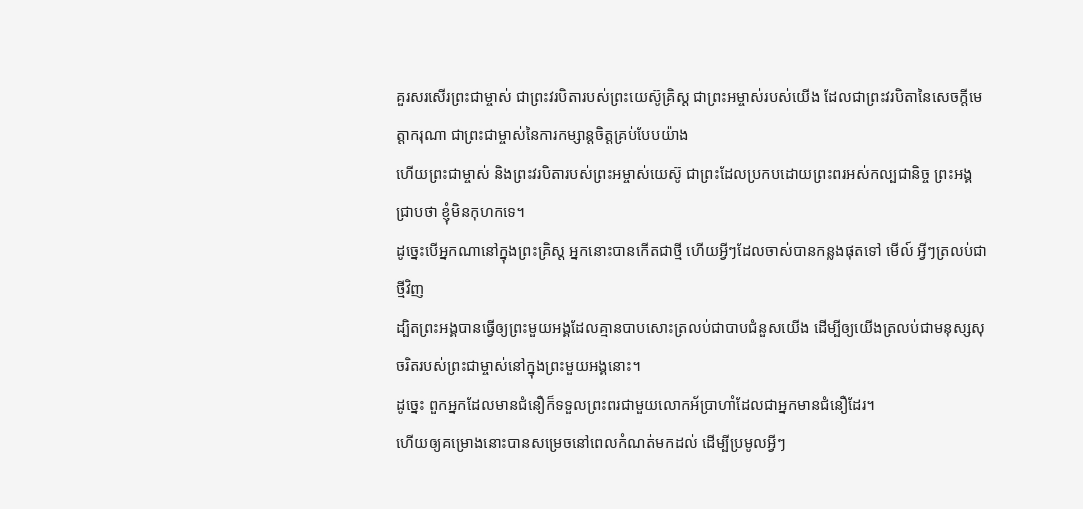គួរសរសើរព្រះជាម្ចាស់ ជាព្រះវរបិតារបស់ព្រះយេស៊ូគ្រិស្ដ ជាព្រះអម្ចាស់របស់យើង ដែលជាព្រះវរបិតានៃសេចក្ដីមេត្តាករុណា ជាព្រះជាម្ចាស់នៃការកម្សាន្ដចិត្ដគ្រប់បែបយ៉ាង
ហើយព្រះជាម្ចាស់ និងព្រះវរបិតារបស់ព្រះអម្ចាស់យេស៊ូ ជាព្រះដែលប្រកបដោយព្រះពរអស់កល្បជានិច្ច ព្រះអង្គជ្រាបថា ខ្ញុំមិនកុហកទេ។
ដូច្នេះបើអ្នកណានៅក្នុងព្រះគ្រិស្ដ អ្នកនោះបានកើតជាថ្មី ហើយអ្វីៗដែលចាស់បានកន្លងផុតទៅ មើល៍ អ្វីៗត្រលប់ជាថ្មីវិញ
ដ្បិតព្រះអង្គបានធ្វើឲ្យព្រះមួយអង្គដែលគ្មានបាបសោះត្រលប់ជាបាបជំនួសយើង ដើម្បីឲ្យយើងត្រលប់ជាមនុស្សសុចរិតរបស់ព្រះជាម្ចាស់នៅក្នុងព្រះមួយអង្គនោះ។
ដូច្នេះ ពួកអ្នកដែលមានជំនឿក៏ទទួលព្រះពរជាមួយលោកអ័ប្រាហាំដែលជាអ្នកមានជំនឿដែរ។
ហើយឲ្យគម្រោងនោះបានសម្រេចនៅពេលកំណត់មកដល់ ដើម្បីប្រមូលអ្វីៗ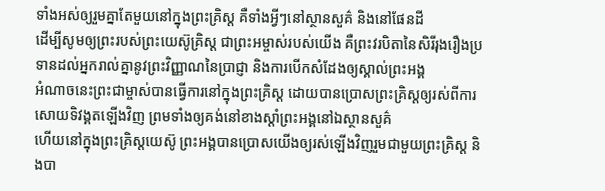ទាំងអស់ឲ្យរួមគ្នាតែមួយនៅក្នុងព្រះគ្រិស្ដ គឺទាំងអ្វីៗនៅស្ថានសួគ៌ និងនៅផែនដី
ដើម្បីសូមឲ្យព្រះរបស់ព្រះយេស៊ូគ្រិស្ដ ជាព្រះអម្ចាស់របស់យើង គឺព្រះវរបិតានៃសិរីរុងរឿងប្រទានដល់អ្នករាល់គ្នានូវព្រះវិញ្ញាណនៃប្រាជ្ញា និងការបើកសំដែងឲ្យស្គាល់ព្រះអង្គ
អំណាចនេះព្រះជាម្ចាស់បានធ្វើការនៅក្នុងព្រះគ្រិស្ដ ដោយបានប្រោសព្រះគ្រិស្ដឲ្យរស់ពីការសោយទិវង្គតឡើងវិញ ព្រមទាំងឲ្យគង់នៅខាងស្ដាំព្រះអង្គនៅឯស្ថានសួគ៌
ហើយនៅក្នុងព្រះគ្រិស្ដយេស៊ូ ព្រះអង្គបានប្រោសយើងឲ្យរស់ឡើងវិញរួមជាមួយព្រះគ្រិស្ដ និងបា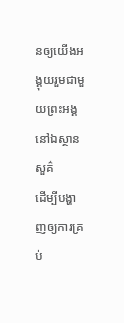នឲ្យយើងអង្គុយរួមជាមួយព្រះអង្គនៅឯស្ថានសួគ៌
ដើម្បីបង្ហាញឲ្យការគ្រប់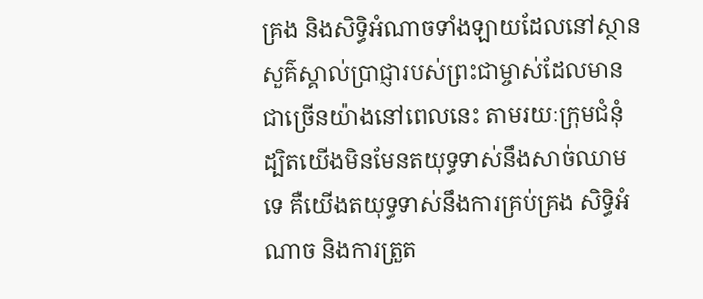គ្រង និងសិទ្ធិអំណាចទាំងឡាយដែលនៅស្ថានសួគ៌ស្គាល់ប្រាជ្ញារបស់ព្រះជាម្ចាស់ដែលមានជាច្រើនយ៉ាងនៅពេលនេះ តាមរយៈក្រុមជំនុំ
ដ្បិតយើងមិនមែនតយុទ្ធទាស់នឹងសាច់ឈាមទេ គឺយើងតយុទ្ធទាស់នឹងការគ្រប់គ្រង សិទ្ធិអំណាច និងការត្រួត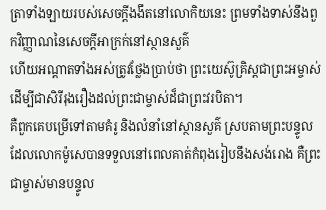ត្រាទាំងឡាយរបស់សេចក្ដីងងឹតនៅលោកិយនេះ ព្រមទាំងទាស់នឹងពួកវិញ្ញាណនៃសេចក្ដីអាក្រក់នៅស្ថានសួគ៌
ហើយអណ្ដាតទាំងអស់ត្រូវថ្លែងប្រាប់ថា ព្រះយេស៊ូគ្រិស្ដជាព្រះអម្ចាស់ ដើម្បីជាសិរីរុងរឿងដល់ព្រះជាម្ចាស់ដ៏ជាព្រះវរបិតា។
គឺពួកគេបម្រើទៅតាមគំរូ និងលំនាំនៅស្ថានសួគ៌ ស្របតាមព្រះបន្ទូលដែលលោកម៉ូសេបានទទួលនៅពេលគាត់កំពុងរៀបនឹងសង់រោង គឺព្រះជាម្ចាស់មានបន្ទូល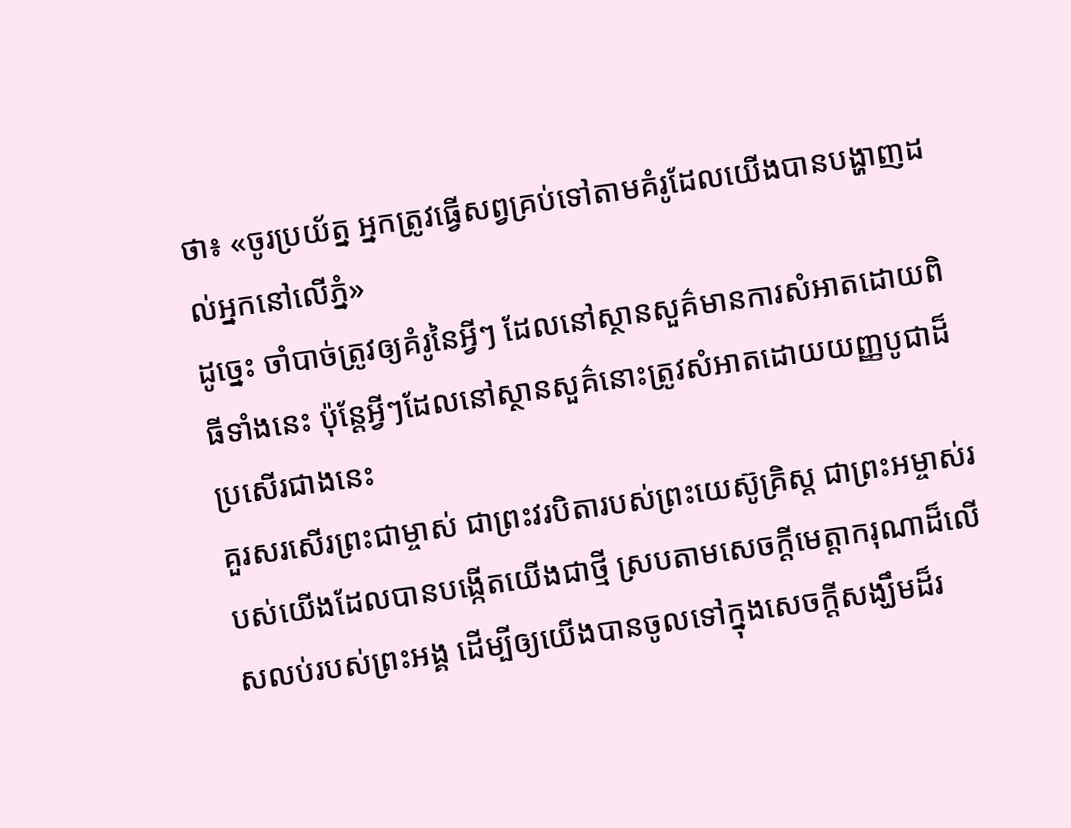ថា៖ «ចូរប្រយ័ត្ន អ្នកត្រូវធ្វើសព្វគ្រប់ទៅតាមគំរូដែលយើងបានបង្ហាញដល់អ្នកនៅលើភ្នំ»
ដូច្នេះ ចាំបាច់ត្រូវឲ្យគំរូនៃអ្វីៗ ដែលនៅស្ថានសួគ៌មានការសំអាតដោយពិធីទាំងនេះ ប៉ុន្ដែអ្វីៗដែលនៅស្ថានសួគ៌នោះត្រូវសំអាតដោយយញ្ញបូជាដ៏ប្រសើរជាងនេះ
គួរសរសើរព្រះជាម្ចាស់ ជាព្រះវរបិតារបស់ព្រះយេស៊ូគ្រិស្ដ ជាព្រះអម្ចាស់របស់យើងដែលបានបង្កើតយើងជាថ្មី ស្របតាមសេចក្ដីមេត្តាករុណាដ៏លើសលប់របស់ព្រះអង្គ ដើម្បីឲ្យយើងបានចូលទៅក្នុងសេចក្ដីសង្ឃឹមដ៏រ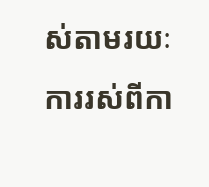ស់តាមរយៈការរស់ពីកា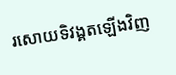រសោយទិវង្គតឡើងវិញ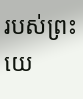របស់ព្រះយេ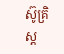ស៊ូគ្រិស្ដ